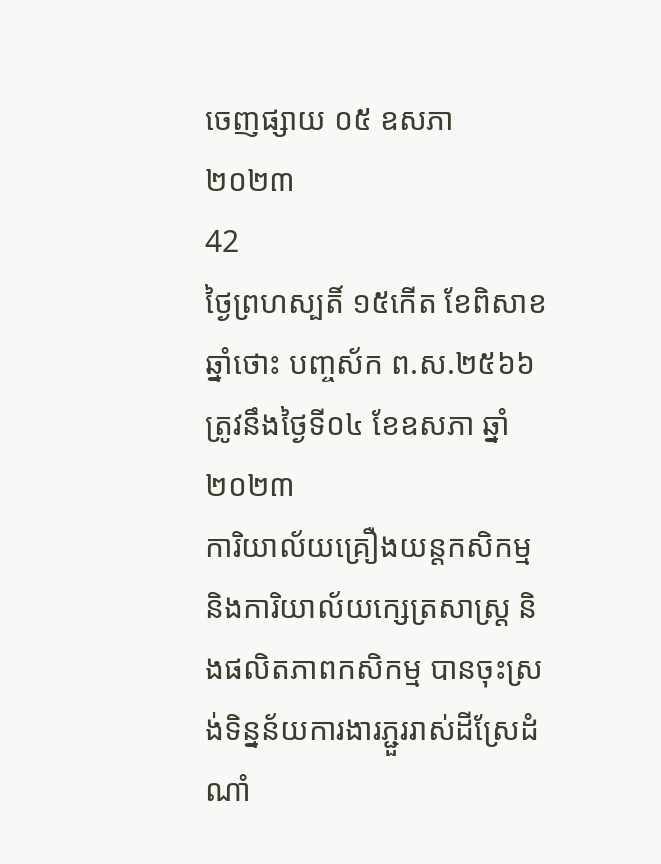ចេញផ្សាយ ០៥ ឧសភា ២០២៣
42
ថ្ងៃព្រហស្បតិ៍ ១៥កើត ខែពិសាខ ឆ្នាំថោះ បញ្ចស័ក ព.ស.២៥៦៦ ត្រូវនឹងថ្ងៃទី០៤ ខែឧសភា ឆ្នាំ២០២៣
ការិយាល័យគ្រឿងយន្តកសិកម្ម និងការិយាល័យក្សេត្រសាស្រ្ត និងផលិតភាពកសិកម្ម បានចុះស្រង់ទិន្នន័យការងារភ្ជួររាស់ដីស្រែដំណាំ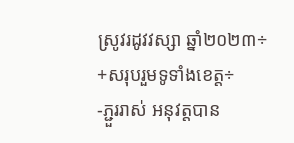ស្រូវរដូវវស្សា ឆ្នាំ២០២៣÷
+សរុបរួមទូទាំងខេត្ត÷
-ភ្ជួររាស់ អនុវត្តបាន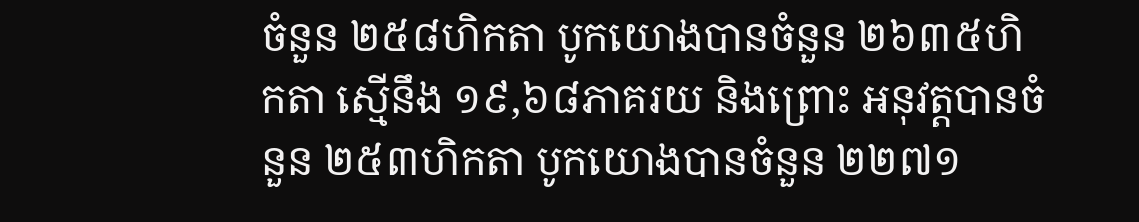ចំនួន ២៥៨ហិកតា បូកយោងបានចំនួន ២៦៣៥ហិកតា ស្មើនឹង ១៩,៦៨ភាគរយ និងព្រោះ អនុវត្តបានចំនួន ២៥៣ហិកតា បូកយោងបានចំនួន ២២៧១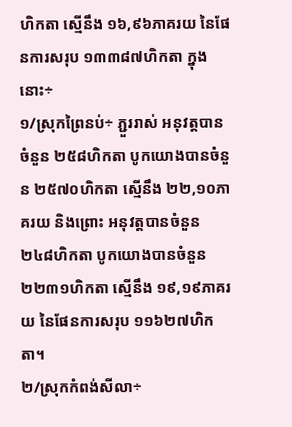ហិកតា ស្មើនឹង ១៦,៩៦ភាគរយ នៃផែនការសរុប ១៣៣៨៧ហិកតា ក្នុងនោះ÷
១/ស្រុកព្រៃនប់÷ ភ្ជួររាស់ អនុវត្តបានចំនួន ២៥៨ហិកតា បូកយោងបានចំនួន ២៥៧០ហិកតា ស្មើនឹង ២២,១០ភាគរយ និងព្រោះ អនុវត្តបានចំនួន ២៤៨ហិកតា បូកយោងបានចំនួន ២២៣១ហិកតា ស្មើនឹង ១៩,១៩ភាគរយ នៃផែនការសរុប ១១៦២៧ហិកតា។
២/ស្រុកកំពង់សីលា÷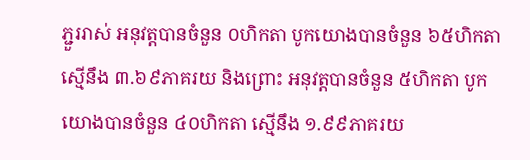ភ្ជួររាស់ អនុវត្តបានចំនួន ០ហិកតា បូកយោងបានចំនួន ៦៥ហិកតា ស្មើនឹង ៣.៦៩ភាគរយ និងព្រោះ អនុវត្តបានចំនួន ៥ហិកតា បូកយោងបានចំនួន ៤០ហិកតា ស្មើនឹង ១.៩៩ភាគរយ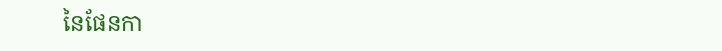នៃផែនកា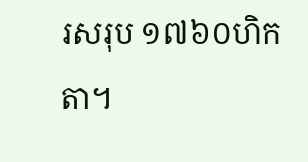រសរុប ១៧៦០ហិកតា។